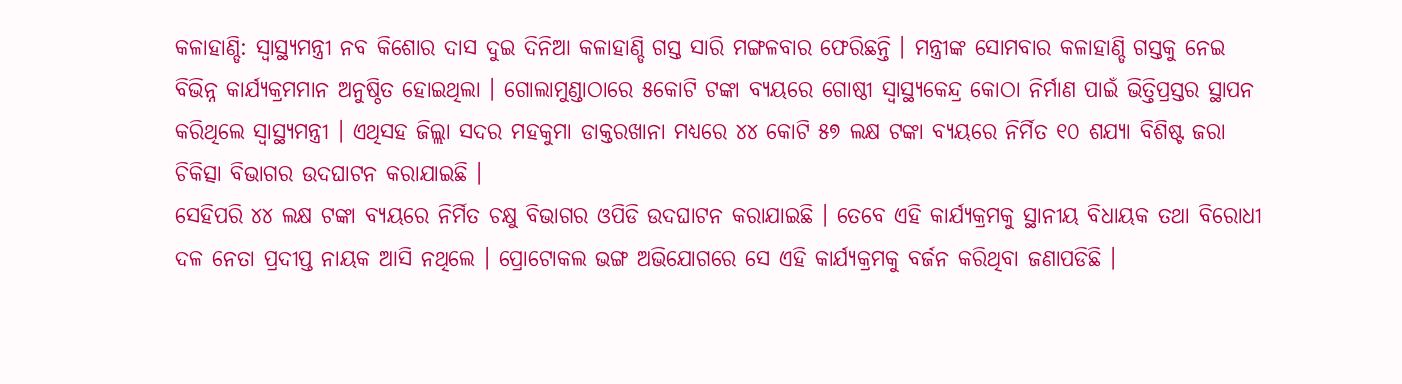କଳାହାଣ୍ଡି: ସ୍ବାସ୍ଥ୍ୟମନ୍ତ୍ରୀ ନବ କିଶୋର ଦାସ ଦୁଇ ଦିନିଆ କଳାହାଣ୍ଡି ଗସ୍ତ ସାରି ମଙ୍ଗଳବାର ଫେରିଛନ୍ତି । ମନ୍ତ୍ରୀଙ୍କ ସୋମବାର କଳାହାଣ୍ଡି ଗସ୍ତକୁ ନେଇ ବିଭିନ୍ନ କାର୍ଯ୍ୟକ୍ରମମାନ ଅନୁଷ୍ଠିତ ହୋଇଥିଲା । ଗୋଲାମୁଣ୍ଡାଠାରେ ୫କୋଟି ଟଙ୍କା ବ୍ୟୟରେ ଗୋଷ୍ଠୀ ସ୍ବାସ୍ଥ୍ୟକେନ୍ଦ୍ର କୋଠା ନିର୍ମାଣ ପାଇଁ ଭିତ୍ତିପ୍ରସ୍ତର ସ୍ଥାପନ କରିଥିଲେ ସ୍ବାସ୍ଥ୍ୟମନ୍ତ୍ରୀ । ଏଥିସହ ଜିଲ୍ଲା ସଦର ମହକୁମା ଡାକ୍ତରଖାନା ମଧ୍ୟରେ ୪୪ କୋଟି ୫୭ ଲକ୍ଷ ଟଙ୍କା ବ୍ୟୟରେ ନିର୍ମିତ ୧୦ ଶଯ୍ୟା ବିଶିଷ୍ଟ ଜରା ଚିକିତ୍ସା ବିଭାଗର ଉଦଘାଟନ କରାଯାଇଛି ।
ସେହିପରି ୪୪ ଲକ୍ଷ ଟଙ୍କା ବ୍ୟୟରେ ନିର୍ମିତ ଚକ୍ଷୁ ବିଭାଗର ଓପିଡି ଉଦଘାଟନ କରାଯାଇଛି । ତେବେ ଏହି କାର୍ଯ୍ୟକ୍ରମକୁ ସ୍ଥାନୀୟ ବିଧାୟକ ତଥା ବିରୋଧୀ ଦଳ ନେତା ପ୍ରଦୀପ୍ତ ନାୟକ ଆସି ନଥିଲେ । ପ୍ରୋଟୋକଲ ଭଙ୍ଗ ଅଭିଯୋଗରେ ସେ ଏହି କାର୍ଯ୍ୟକ୍ରମକୁ ବର୍ଜନ କରିଥିବା ଜଣାପଡିଛି ।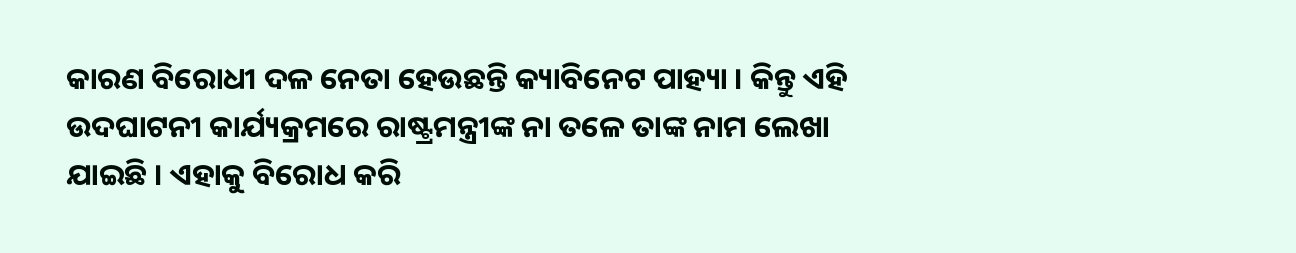କାରଣ ବିରୋଧୀ ଦଳ ନେତା ହେଉଛନ୍ତି କ୍ୟାବିନେଟ ପାହ୍ୟା । କିନ୍ତୁ ଏହି ଉଦଘାଟନୀ କାର୍ଯ୍ୟକ୍ରମରେ ରାଷ୍ଟ୍ରମନ୍ତ୍ରୀଙ୍କ ନା ତଳେ ତାଙ୍କ ନାମ ଲେଖା ଯାଇଛି । ଏହାକୁ ବିରୋଧ କରି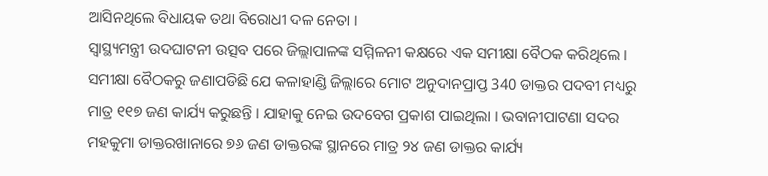ଆସିନଥିଲେ ବିଧାୟକ ତଥା ବିରୋଧୀ ଦଳ ନେତା ।
ସ୍ବାସ୍ଥ୍ୟମନ୍ତ୍ରୀ ଉଦଘାଟନୀ ଉତ୍ସବ ପରେ ଜିଲ୍ଲାପାଳଙ୍କ ସମ୍ମିଳନୀ କକ୍ଷରେ ଏକ ସମୀକ୍ଷା ବୈଠକ କରିଥିଲେ । ସମୀକ୍ଷା ବୈଠକରୁ ଜଣାପଡିଛି ଯେ କଳାହାଣ୍ଡି ଜିଲ୍ଲାରେ ମୋଟ ଅନୁଦାନପ୍ରାପ୍ତ 340 ଡାକ୍ତର ପଦବୀ ମଧ୍ୟରୁ ମାତ୍ର ୧୧୭ ଜଣ କାର୍ଯ୍ୟ କରୁଛନ୍ତି । ଯାହାକୁ ନେଇ ଉଦବେଗ ପ୍ରକାଶ ପାଇଥିଲା । ଭବାନୀପାଟଣା ସଦର ମହକୁମା ଡାକ୍ତରଖାନାରେ ୭୬ ଜଣ ଡାକ୍ତରଙ୍କ ସ୍ଥାନରେ ମାତ୍ର ୨୪ ଜଣ ଡାକ୍ତର କାର୍ଯ୍ୟ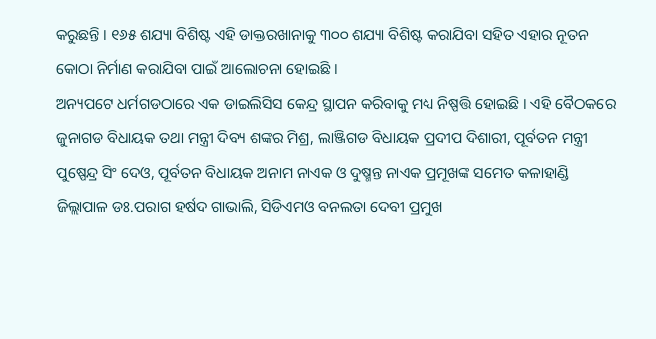କରୁଛନ୍ତି । ୧୬୫ ଶଯ୍ୟା ବିଶିଷ୍ଟ ଏହି ଡାକ୍ତରଖାନାକୁ ୩୦୦ ଶଯ୍ୟା ବିଶିଷ୍ଟ କରାଯିବା ସହିତ ଏହାର ନୂତନ କୋଠା ନିର୍ମାଣ କରାଯିବା ପାଇଁ ଆଲୋଚନା ହୋଇଛି ।
ଅନ୍ୟପଟେ ଧର୍ମଗଡଠାରେ ଏକ ଡାଇଲିସିସ କେନ୍ଦ୍ର ସ୍ଥାପନ କରିବାକୁ ମଧ୍ୟ ନିଷ୍ପତ୍ତି ହୋଇଛି । ଏହି ବୈଠକରେ ଜୁନାଗଡ ବିଧାୟକ ତଥା ମନ୍ତ୍ରୀ ଦିବ୍ୟ ଶଙ୍କର ମିଶ୍ର, ଲାଞ୍ଜିଗଡ ବିଧାୟକ ପ୍ରଦୀପ ଦିଶାରୀ, ପୂର୍ବତନ ମନ୍ତ୍ରୀ ପୁଷ୍ପେନ୍ଦ୍ର ସିଂ ଦେଓ, ପୂର୍ବତନ ବିଧାୟକ ଅନାମ ନାଏକ ଓ ଦୁଷ୍ମନ୍ତ ନାଏକ ପ୍ରମୂଖଙ୍କ ସମେତ କଳାହାଣ୍ଡି ଜିଲ୍ଲାପାଳ ଡଃ.ପରାଗ ହର୍ଷଦ ଗାଭାଲି, ସିଡିଏମଓ ବନଲତା ଦେବୀ ପ୍ରମୁଖ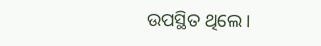ଉପସ୍ଥିତ ଥିଲେ ।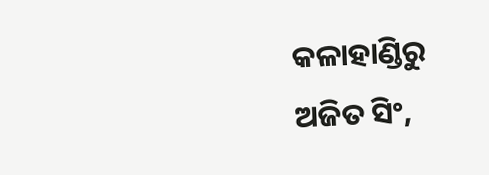କଳାହାଣ୍ଡିରୁ ଅଜିତ ସିଂ,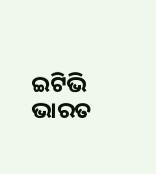ଇଟିଭି ଭାରତ